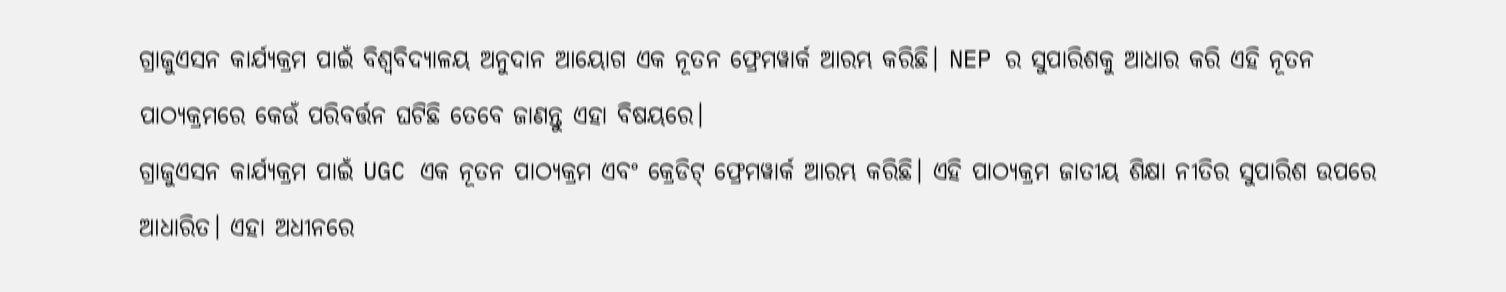ଗ୍ରାଜୁଏସନ କାର୍ଯ୍ୟକ୍ରମ ପାଇଁ ବିଶ୍ୱବିଦ୍ୟାଳୟ ଅନୁଦାନ ଆୟୋଗ ଏକ ନୂତନ ଫ୍ରେମୱାର୍କ ଆରମ୍ଭ କରିଛି। NEP ର ସୁପାରିଶକୁ ଆଧାର କରି ଏହି ନୂତନ ପାଠ୍ୟକ୍ରମରେ କେଉଁ ପରିବର୍ତ୍ତନ ଘଟିଛି ତେବେ ଜାଣନ୍ତୁ ଏହା ବିଷୟରେ।
ଗ୍ରାଜୁଏସନ କାର୍ଯ୍ୟକ୍ରମ ପାଇଁ UGC ଏକ ନୂତନ ପାଠ୍ୟକ୍ରମ ଏବଂ କ୍ରେଡିଟ୍ ଫ୍ରେମୱାର୍କ ଆରମ୍ଭ କରିଛି। ଏହି ପାଠ୍ୟକ୍ରମ ଜାତୀୟ ଶିକ୍ଷା ନୀତିର ସୁପାରିଶ ଉପରେ ଆଧାରିତ। ଏହା ଅଧୀନରେ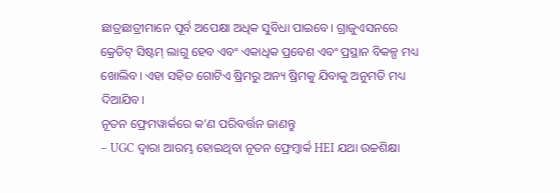ଛାତ୍ରଛାତ୍ରୀମାନେ ପୂର୍ବ ଅପେକ୍ଷା ଅଧିକ ସୁବିଧା ପାଇବେ। ଗ୍ରାଜୁଏସନରେ କ୍ରେଡିଟ୍ ସିଷ୍ଟମ୍ ଲାଗୁ ହେବ ଏବଂ ଏକାଧିକ ପ୍ରବେଶ ଏବଂ ପ୍ରସ୍ଥାନ ବିକଳ୍ପ ମଧ୍ୟ ଖୋଲିବ। ଏହା ସହିତ ଗୋଟିଏ ଷ୍ରିମରୁ ଅନ୍ୟ ଷ୍ରିମକୁ ଯିବାକୁ ଅନୁମତି ମଧ୍ୟ ଦିଆଯିବ।
ନୂତନ ଫ୍ରେମୱାର୍କରେ କ’ଣ ପରିବର୍ତ୍ତନ ଜାଣନ୍ତୁ
– UGC ଦ୍ୱାରା ଆରମ୍ଭ ହୋଇଥିବା ନୂତନ ଫ୍ରେମ୍ୱାର୍କ HEI ଯଥା ଉଚ୍ଚଶିକ୍ଷା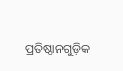ପ୍ରତିଷ୍ଠାନଗୁଡ଼ିକ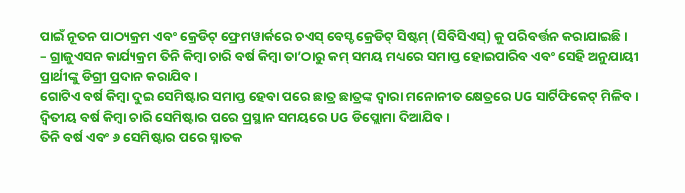ପାଇଁ ନୂତନ ପାଠ୍ୟକ୍ରମ ଏବଂ କ୍ରେଡିଟ୍ ଫ୍ରେମୱାର୍କରେ ଚଏସ୍ ବେସ୍ଡ କ୍ରେଡିଟ୍ ସିଷ୍ଟମ୍ (ସିବିସିଏସ୍) କୁ ପରିବର୍ତ୍ତନ କରାଯାଇଛି।
– ଗ୍ରାଜୁଏସନ କାର୍ଯ୍ୟକ୍ରମ ତିନି କିମ୍ବା ଚାରି ବର୍ଷ କିମ୍ବା ତା’ଠାରୁ କମ୍ ସମୟ ମଧ୍ୟରେ ସମାପ୍ତ ହୋଇପାରିବ ଏବଂ ସେହି ଅନୁଯାୟୀ ପ୍ରାର୍ଥୀଙ୍କୁ ଡିଗ୍ରୀ ପ୍ରଦାନ କରାଯିବ।
ଗୋଟିଏ ବର୍ଷ କିମ୍ବା ଦୁଇ ସେମିଷ୍ଟାର ସମାପ୍ତ ହେବା ପରେ ଛାତ୍ର ଛାତ୍ରଙ୍କ ଦ୍ୱାରା ମନୋନୀତ କ୍ଷେତ୍ରରେ UG ସାର୍ଟିଫିକେଟ୍ ମିଳିବ।
ଦ୍ବିତୀୟ ବର୍ଷ କିମ୍ବା ଚାରି ସେମିଷ୍ଟାର ପରେ ପ୍ରସ୍ଥାନ ସମୟରେ UG ଡିପ୍ଲୋମା ଦିଆଯିବ।
ତିନି ବର୍ଷ ଏବଂ ୬ ସେମିଷ୍ଟାର ପରେ ସ୍ନାତକ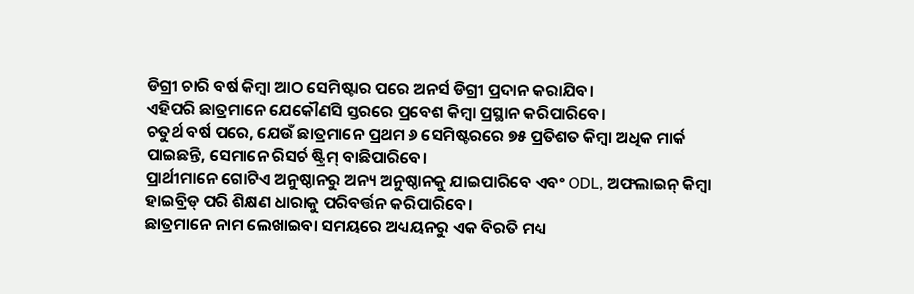ଡିଗ୍ରୀ ଚାରି ବର୍ଷ କିମ୍ବା ଆଠ ସେମିଷ୍ଟାର ପରେ ଅନର୍ସ ଡିଗ୍ରୀ ପ୍ରଦାନ କରାଯିବ।
ଏହିପରି ଛାତ୍ରମାନେ ଯେକୌଣସି ସ୍ତରରେ ପ୍ରବେଶ କିମ୍ବା ପ୍ରସ୍ଥାନ କରିପାରିବେ।
ଚତୁର୍ଥ ବର୍ଷ ପରେ, ଯେଉଁ ଛାତ୍ରମାନେ ପ୍ରଥମ ୬ ସେମିଷ୍ଟରରେ ୭୫ ପ୍ରତିଶତ କିମ୍ବା ଅଧିକ ମାର୍କ ପାଇଛନ୍ତି, ସେମାନେ ରିସର୍ଚ ଷ୍ଟ୍ରିମ୍ ବାଛିପାରିବେ।
ପ୍ରାର୍ଥୀମାନେ ଗୋଟିଏ ଅନୁଷ୍ଠାନରୁ ଅନ୍ୟ ଅନୁଷ୍ଠାନକୁ ଯାଇପାରିବେ ଏବଂ ODL, ଅଫଲାଇନ୍ କିମ୍ବା ହାଇବ୍ରିଡ୍ ପରି ଶିକ୍ଷଣ ଧାରାକୁ ପରିବର୍ତ୍ତନ କରିପାରିବେ।
ଛାତ୍ରମାନେ ନାମ ଲେଖାଇବା ସମୟରେ ଅଧ୍ୟୟନରୁ ଏକ ବିରତି ମଧ୍ୟ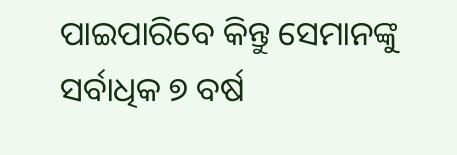ପାଇପାରିବେ କିନ୍ତୁ ସେମାନଙ୍କୁ ସର୍ବାଧିକ ୭ ବର୍ଷ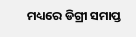ମଧ୍ୟରେ ଡିଗ୍ରୀ ସମାପ୍ତ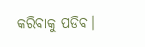କରିବାକୁ ପଡିବ।